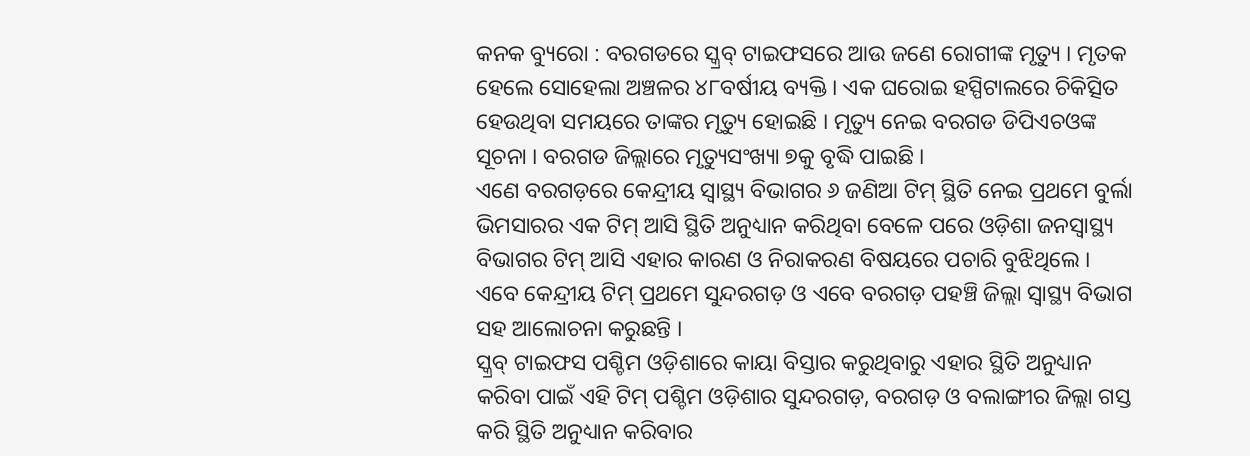କନକ ବ୍ୟୁରୋ : ବରଗଡରେ ସ୍କ୍ରବ୍ ଟାଇଫସରେ ଆଉ ଜଣେ ରୋଗୀଙ୍କ ମୃତ୍ୟୁ । ମୃତକ ହେଲେ ସୋହେଲା ଅଞ୍ଚଳର ୪୮ବର୍ଷୀୟ ବ୍ୟକ୍ତି । ଏକ ଘରୋଇ ହସ୍ପିଟାଲରେ ଚିକିତ୍ସିତ ହେଉଥିବା ସମୟରେ ତାଙ୍କର ମୃତ୍ୟୁ ହୋଇଛି । ମୃତ୍ୟୁ ନେଇ ବରଗଡ ଡିପିଏଚଓଙ୍କ ସୂଚନା । ବରଗଡ ଜିଲ୍ଲାରେ ମୃତ୍ୟୁସଂଖ୍ୟା ୭କୁ ବୃଦ୍ଧି ପାଇଛି ।
ଏଣେ ବରଗଡ଼ରେ କେନ୍ଦ୍ରୀୟ ସ୍ୱାସ୍ଥ୍ୟ ବିଭାଗର ୬ ଜଣିଆ ଟିମ୍ ସ୍ଥିତି ନେଇ ପ୍ରଥମେ ବୁର୍ଲା ଭିମସାରର ଏକ ଟିମ୍ ଆସି ସ୍ଥିତି ଅନୁଧ୍ୟାନ କରିଥିବା ବେଳେ ପରେ ଓଡ଼ିଶା ଜନସ୍ବାସ୍ଥ୍ୟ ବିଭାଗର ଟିମ୍ ଆସି ଏହାର କାରଣ ଓ ନିରାକରଣ ବିଷୟରେ ପଚାରି ବୁଝିଥିଲେ । ଏବେ କେନ୍ଦ୍ରୀୟ ଟିମ୍ ପ୍ରଥମେ ସୁନ୍ଦରଗଡ଼ ଓ ଏବେ ବରଗଡ଼ ପହଞ୍ଚି ଜିଲ୍ଲା ସ୍ୱାସ୍ଥ୍ୟ ବିଭାଗ ସହ ଆଲୋଚନା କରୁଛନ୍ତି ।
ସ୍କ୍ରବ୍ ଟାଇଫସ ପଶ୍ଚିମ ଓଡ଼ିଶାରେ କାୟା ବିସ୍ତାର କରୁଥିବାରୁ ଏହାର ସ୍ଥିତି ଅନୁଧ୍ୟାନ କରିବା ପାଇଁ ଏହି ଟିମ୍ ପଶ୍ଚିମ ଓଡ଼ିଶାର ସୁନ୍ଦରଗଡ଼, ବରଗଡ଼ ଓ ବଲାଙ୍ଗୀର ଜିଲ୍ଲା ଗସ୍ତ କରି ସ୍ଥିତି ଅନୁଧ୍ୟାନ କରିବାର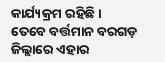କାର୍ଯ୍ୟକ୍ରମ ରହିଛି । ତେବେ ବର୍ତ୍ତମାନ ବରଗଡ଼ ଜିଲ୍ଲାରେ ଏହାର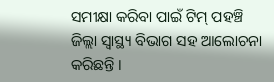ସମୀକ୍ଷା କରିବା ପାଇଁ ଟିମ୍ ପହଞ୍ଚି ଜିଲ୍ଲା ସ୍ବାସ୍ଥ୍ୟ ବିଭାଗ ସହ ଆଲୋଚନା କରିଛନ୍ତି ।